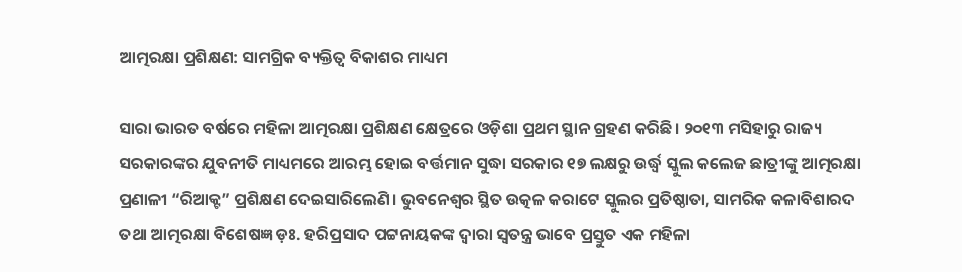ଆତ୍ମରକ୍ଷା ପ୍ରଶିକ୍ଷଣ: ସାମଗ୍ରିକ ବ୍ୟକ୍ତିତ୍ୱ ବିକାଶର ମାଧ୍ୟମ

ସାରା ଭାରତ ବର୍ଷରେ ମହିଳା ଆତ୍ମରକ୍ଷା ପ୍ରଶିକ୍ଷଣ କ୍ଷେତ୍ରରେ ଓଡ଼ିଶା ପ୍ରଥମ ସ୍ଥାନ ଗ୍ରହଣ କରିଛି। ୨୦୧୩ ମସିହାରୁ ରାଜ୍ୟ ସରକାରଙ୍କର ଯୁବନୀତି ମାଧ୍ୟମରେ ଆରମ୍ଭ ହୋଇ ବର୍ତ୍ତମାନ ସୁଦ୍ଧା ସରକାର ୧୭ ଲକ୍ଷରୁ ଉର୍ଦ୍ଧ୍ୱ ସ୍କୁଲ କଲେଜ ଛାତ୍ରୀଙ୍କୁ ଆତ୍ମରକ୍ଷା ପ୍ରଣାଳୀ “ରିଆକ୍ଟ” ପ୍ରଶିକ୍ଷଣ ଦେଇସାରିଲେଣି। ଭୁବନେଶ୍ୱର ସ୍ଥିତ ଉତ୍କଳ କରାଟେ ସ୍କୁଲର ପ୍ରତିଷ୍ଠାତା, ସାମରିକ କଳାବିଶାରଦ ତଥା ଆତ୍ମରକ୍ଷା ବିଶେଷଜ୍ଞ ଡ଼ଃ. ହରିପ୍ରସାଦ ପଟ୍ଟନାୟକଙ୍କ ଦ୍ୱାରା ସ୍ୱତନ୍ତ୍ର ଭାବେ ପ୍ରସ୍ତୁତ ଏକ ମହିଳା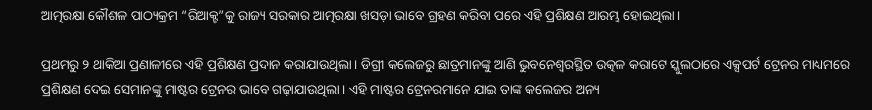ଆତ୍ମରକ୍ଷା କୌଶଳ ପାଠ୍ୟକ୍ରମ “ରିଆକ୍ଟ”କୁ ରାଜ୍ୟ ସରକାର ଆତ୍ମରକ୍ଷା ଖସଡ଼ା ଭାବେ ଗ୍ରହଣ କରିବା ପରେ ଏହି ପ୍ରଶିକ୍ଷଣ ଆରମ୍ଭ ହୋଇଥିଲା।

ପ୍ରଥମରୁ ୨ ଥାକିଆ ପ୍ରଣାଳୀରେ ଏହି ପ୍ରଶିକ୍ଷଣ ପ୍ରଦାନ କରାଯାଉଥିଲା। ଡିଗ୍ରୀ କଲେଜରୁ ଛାତ୍ରମାନଙ୍କୁ ଆଣି ଭୁବନେଶ୍ୱରସ୍ଥିତ ଉତ୍କଳ କରାଟେ ସ୍କୁଲଠାରେ ଏକ୍ସପର୍ଟ ଟ୍ରେନର ମାଧ୍ୟମରେ ପ୍ରଶିକ୍ଷଣ ଦେଇ ସେମାନଙ୍କୁ ମାଷ୍ଟର ଟ୍ରେନର ଭାବେ ଗଢ଼ାଯାଉଥିଲା। ଏହି ମାଷ୍ଟର ଟ୍ରେନରମାନେ ଯାଇ ତାଙ୍କ କଲେଜର ଅନ୍ୟ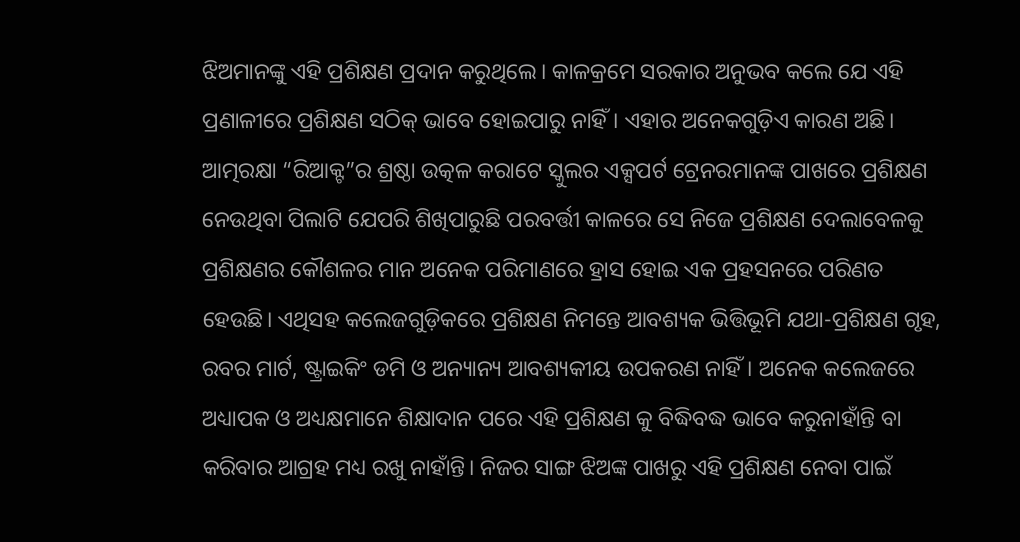ଝିଅମାନଙ୍କୁ ଏହି ପ୍ରଶିକ୍ଷଣ ପ୍ରଦାନ କରୁଥିଲେ। କାଳକ୍ରମେ ସରକାର ଅନୁଭବ କଲେ ଯେ ଏହି ପ୍ରଣାଳୀରେ ପ୍ରଶିକ୍ଷଣ ସଠିକ୍ ଭାବେ ହୋଇପାରୁ ନାହିଁ। ଏହାର ଅନେକଗୁଡ଼ିଏ କାରଣ ଅଛି। ଆତ୍ମରକ୍ଷା “ରିଆକ୍ଟ”ର ଶ୍ରଷ୍ଠା ଉତ୍କଳ କରାଟେ ସ୍କୁଲର ଏକ୍ସପର୍ଟ ଟ୍ରେନରମାନଙ୍କ ପାଖରେ ପ୍ରଶିକ୍ଷଣ ନେଉଥିବା ପିଲାଟି ଯେପରି ଶିଖିପାରୁଛି ପରବର୍ତ୍ତୀ କାଳରେ ସେ ନିଜେ ପ୍ରଶିକ୍ଷଣ ଦେଲାବେଳକୁ ପ୍ରଶିକ୍ଷଣର କୌଶଳର ମାନ ଅନେକ ପରିମାଣରେ ହ୍ରାସ ହୋଇ ଏକ ପ୍ରହସନରେ ପରିଣତ ହେଉଛି। ଏଥିସହ କଲେଜଗୁଡ଼ିକରେ ପ୍ରଶିକ୍ଷଣ ନିମନ୍ତେ ଆବଶ୍ୟକ ଭିତ୍ତିଭୂମି ଯଥା-ପ୍ରଶିକ୍ଷଣ ଗୃହ, ରବର ମାର୍ଟ, ଷ୍ଟ୍ରାଇକିଂ ଡମି ଓ ଅନ୍ୟାନ୍ୟ ଆବଶ୍ୟକୀୟ ଉପକରଣ ନାହିଁ। ଅନେକ କଲେଜରେ ଅଧ୍ୟାପକ ଓ ଅଧ୍ୟକ୍ଷମାନେ ଶିକ୍ଷାଦାନ ପରେ ଏହି ପ୍ରଶିକ୍ଷଣ କୁ ବିଦ୍ଧିବଦ୍ଧ ଭାବେ କରୁନାହାଁନ୍ତି ବା କରିବାର ଆଗ୍ରହ ମଧ୍ୟ ରଖୁ ନାହାଁନ୍ତି। ନିଜର ସାଙ୍ଗ ଝିଅଙ୍କ ପାଖରୁ ଏହି ପ୍ରଶିକ୍ଷଣ ନେବା ପାଇଁ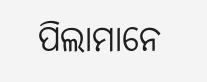ପିଲାମାନେ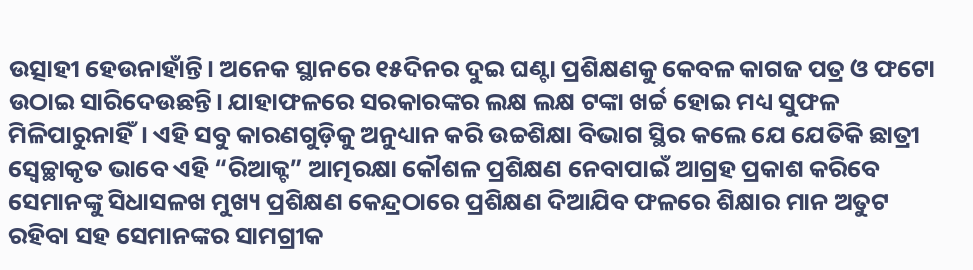ଉତ୍ସାହୀ ହେଉନାହାଁନ୍ତି। ଅନେକ ସ୍ଥାନରେ ୧୫ଦିନର ଦୁଇ ଘଣ୍ଟା ପ୍ରଶିକ୍ଷଣକୁ କେବଳ କାଗଜ ପତ୍ର ଓ ଫଟୋ ଉଠାଇ ସାରିଦେଉଛନ୍ତି। ଯାହାଫଳରେ ସରକାରଙ୍କର ଲକ୍ଷ ଲକ୍ଷ ଟଙ୍କା ଖର୍ଚ୍ଚ ହୋଇ ମଧ୍ୟ ସୁଫଳ ମିଳିପାରୁନାହିଁ। ଏହି ସବୁ କାରଣଗୁଡ଼ିକୁ ଅନୁଧ୍ୟାନ କରି ଉଚ୍ଚଶିକ୍ଷା ବିଭାଗ ସ୍ଥିର କଲେ ଯେ ଯେତିକି ଛାତ୍ରୀ ସ୍ୱେଚ୍ଛାକୃତ ଭାବେ ଏହି “ରିଆକ୍ଟ” ଆତ୍ମରକ୍ଷା କୌଶଳ ପ୍ରଶିକ୍ଷଣ ନେବାପାଇଁ ଆଗ୍ରହ ପ୍ରକାଶ କରିବେ ସେମାନଙ୍କୁ ସିଧାସଳଖ ମୁଖ୍ୟ ପ୍ରଶିକ୍ଷଣ କେନ୍ଦ୍ରଠାରେ ପ୍ରଶିକ୍ଷଣ ଦିଆଯିବ ଫଳରେ ଶିକ୍ଷାର ମାନ ଅତୁଟ ରହିବା ସହ ସେମାନଙ୍କର ସାମଗ୍ରୀକ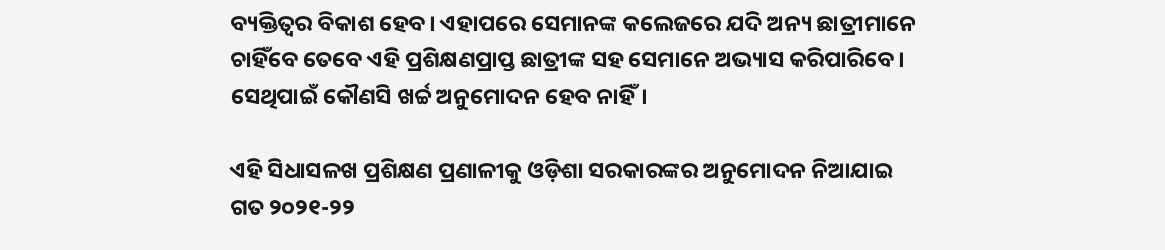ବ୍ୟକ୍ତିତ୍ୱର ବିକାଶ ହେବ। ଏହାପରେ ସେମାନଙ୍କ କଲେଜରେ ଯଦି ଅନ୍ୟ ଛାତ୍ରୀମାନେ ଚାହିଁବେ ତେବେ ଏହି ପ୍ରଶିକ୍ଷଣପ୍ରାପ୍ତ ଛାତ୍ରୀଙ୍କ ସହ ସେମାନେ ଅଭ୍ୟାସ କରିପାରିବେ। ସେଥିପାଇଁ କୌଣସି ଖର୍ଚ୍ଚ ଅନୁମୋଦନ ହେବ ନାହିଁ।

ଏହି ସିଧାସଳଖ ପ୍ରଶିକ୍ଷଣ ପ୍ରଣାଳୀକୁ ଓଡ଼ିଶା ସରକାରଙ୍କର ଅନୁମୋଦନ ନିଆଯାଇ ଗତ ୨୦୨୧-୨୨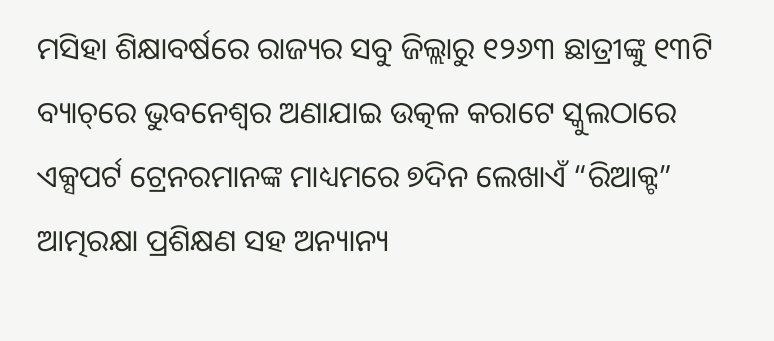ମସିହା ଶିକ୍ଷାବର୍ଷରେ ରାଜ୍ୟର ସବୁ ଜିଲ୍ଲାରୁ ୧୨୬୩ ଛାତ୍ରୀଙ୍କୁ ୧୩ଟି ବ୍ୟାଚ୍‌ରେ ଭୁବନେଶ୍ୱର ଅଣାଯାଇ ଉତ୍କଳ କରାଟେ ସ୍କୁଲଠାରେ ଏକ୍ସପର୍ଟ ଟ୍ରେନରମାନଙ୍କ ମାଧ୍ୟମରେ ୭ଦିନ ଲେଖାଏଁ “ରିଆକ୍ଟ” ଆତ୍ମରକ୍ଷା ପ୍ରଶିକ୍ଷଣ ସହ ଅନ୍ୟାନ୍ୟ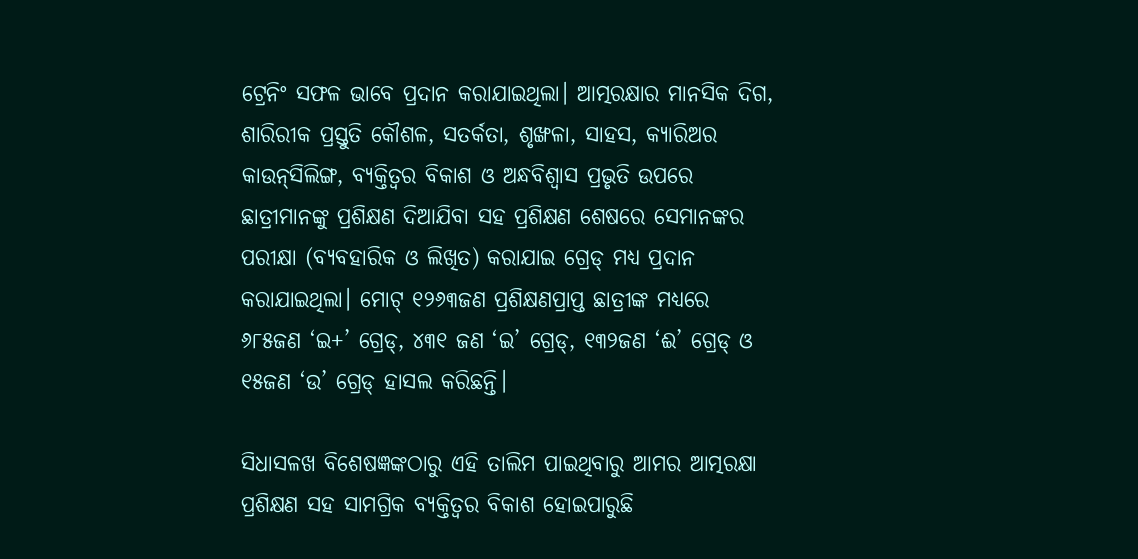ଟ୍ରେନିଂ ସଫଳ ଭାବେ ପ୍ରଦାନ କରାଯାଇଥିଲା। ଆତ୍ମରକ୍ଷାର ମାନସିକ ଦିଗ, ଶାରିରୀକ ପ୍ରସ୍ତୁତି କୌଶଳ, ସତର୍କତା, ଶୃଙ୍ଖଳା, ସାହସ, କ୍ୟାରିଅର କାଉନ୍‌ସିଲିଙ୍ଗ, ବ୍ୟକ୍ତିତ୍ୱର ବିକାଶ ଓ ଅନ୍ଧବିଶ୍ୱାସ ପ୍ରଭୃତି ଉପରେ ଛାତ୍ରୀମାନଙ୍କୁ ପ୍ରଶିକ୍ଷଣ ଦିଆଯିବା ସହ ପ୍ରଶିକ୍ଷଣ ଶେଷରେ ସେମାନଙ୍କର ପରୀକ୍ଷା (ବ୍ୟବହାରିକ ଓ ଲିଖିତ) କରାଯାଇ ଗ୍ରେଡ୍ ମଧ୍ୟ ପ୍ରଦାନ କରାଯାଇଥିଲା। ମୋଟ୍ ୧୨୬୩ଜଣ ପ୍ରଶିକ୍ଷଣପ୍ରାପ୍ତ ଛାତ୍ରୀଙ୍କ ମଧ୍ୟରେ ୬୮୫ଜଣ ‘ଇ+’ ଗ୍ରେଡ୍‌, ୪୩୧ ଜଣ ‘ଇ’ ଗ୍ରେଡ୍‌, ୧୩୨ଜଣ ‘ଈ’ ଗ୍ରେଡ୍ ଓ ୧୫ଜଣ ‘ଉ’ ଗ୍ରେଡ୍ ହାସଲ କରିଛନ୍ତି।

ସିଧାସଳଖ ବିଶେଷଜ୍ଞଙ୍କଠାରୁ ଏହି ତାଲିମ ପାଇଥିବାରୁ ଆମର ଆତ୍ମରକ୍ଷା ପ୍ରଶିକ୍ଷଣ ସହ ସାମଗ୍ରିକ ବ୍ୟକ୍ତିତ୍ୱର ବିକାଶ ହୋଇପାରୁଛି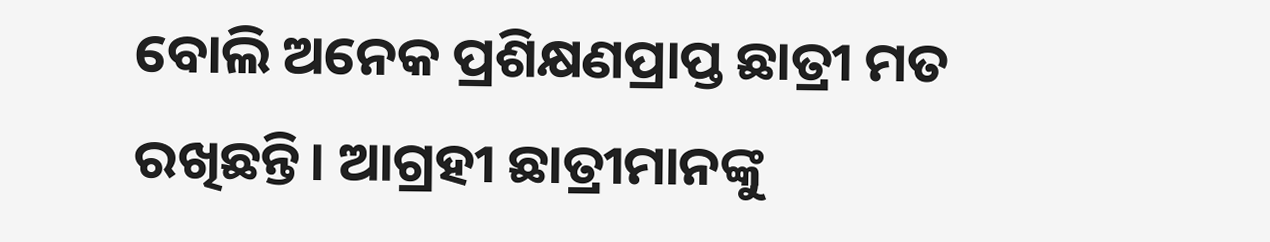ବୋଲି ଅନେକ ପ୍ରଶିକ୍ଷଣପ୍ରାପ୍ତ ଛାତ୍ରୀ ମତ ରଖିଛନ୍ତି। ଆଗ୍ରହୀ ଛାତ୍ରୀମାନଙ୍କୁ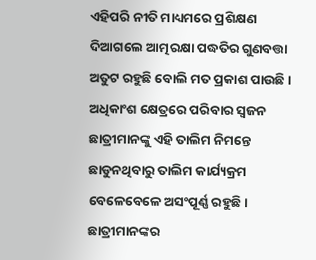ଏହିପରି ନୀତି ମାଧ୍ୟମରେ ପ୍ରଶିକ୍ଷଣ ଦିଆଗଲେ ଆତ୍ମରକ୍ଷା ପଦ୍ଧତିର ଗୁଣବତ୍ତା ଅତୁଟ ରହୁଛି ବୋଲି ମତ ପ୍ରକାଶ ପାଉଛି। ଅଧିକାଂଶ କ୍ଷେତ୍ରରେ ପରିବାର ସ୍ୱଜନ ଛାତ୍ରୀମାନଙ୍କୁ ଏହି ତାଲିମ ନିମନ୍ତେ ଛାଡୁନଥିବାରୁ ତାଲିମ କାର୍ଯ୍ୟକ୍ରମ ବେଳେବେଳେ ଅସଂପୂର୍ଣ୍ଣ ରହୁଛି। ଛାତ୍ରୀମାନଙ୍କର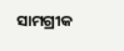ସାମଗ୍ରୀକ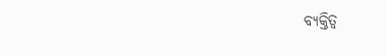ବ୍ୟକ୍ତିତ୍ୱ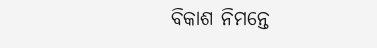ବିକାଶ ନିମନ୍ତେ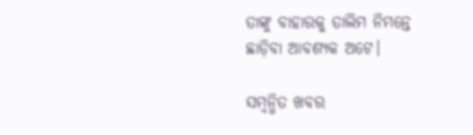ତାଙ୍କୁ ବାହାରକୁ ତାଲିମ ନିମନ୍ତେ ଛାଡ଼ିବା ଆବଶ୍ୟକ ଅଟେ।

ସମ୍ବନ୍ଧିତ ଖବର